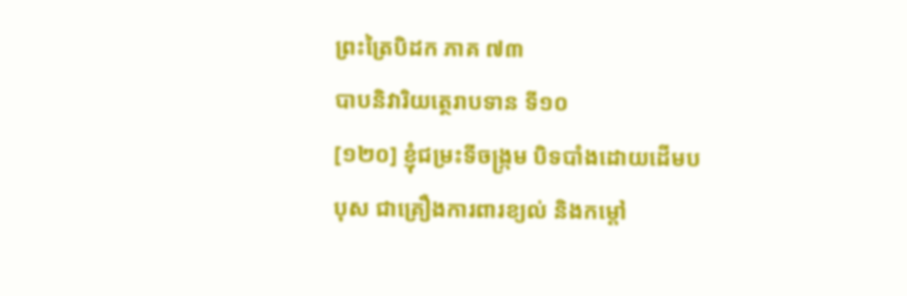ព្រះត្រៃបិដក ភាគ ៧៣
បាបនិវារិយត្ថេរាបទាន ទី១០
[១២០] ខ្ញុំជម្រះទីចង្រ្កម បិទបាំងដោយដើមបបុស ជាគ្រឿងការពារខ្យល់ និងកម្ដៅ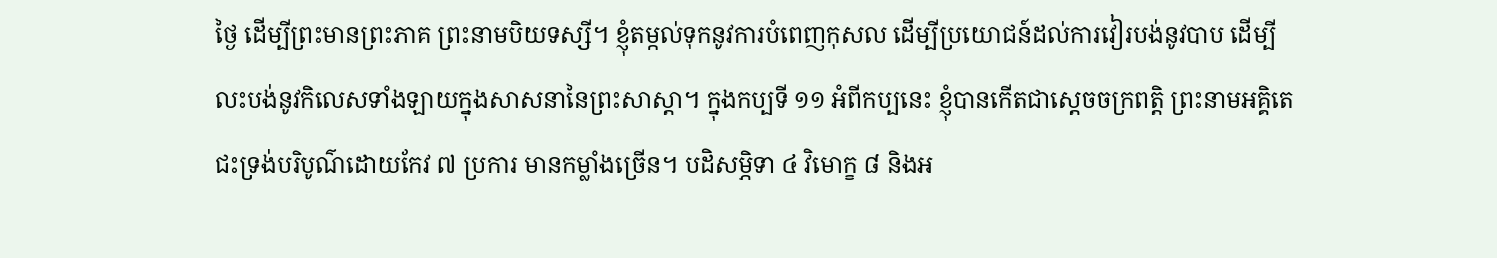ថ្ងៃ ដើម្បីព្រះមានព្រះភាគ ព្រះនាមបិយទស្សី។ ខ្ញុំតម្កល់ទុកនូវការបំពេញកុសល ដើម្បីប្រយោជន៍ដល់ការវៀរបង់នូវបាប ដើម្បីលះបង់នូវកិលេសទាំងឡាយក្នុងសាសនានៃព្រះសាស្ដា។ ក្នុងកប្បទី ១១ អំពីកប្បនេះ ខ្ញុំបានកើតជាស្ដេចចក្រពត្តិ ព្រះនាមអគ្គិតេជះទ្រង់បរិបូណ៌ដោយកែវ ៧ ប្រការ មានកម្លាំងច្រើន។ បដិសម្ភិទា ៤ វិមោក្ខ ៨ និងអ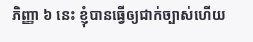ភិញ្ញា ៦ នេះ ខ្ញុំបានធ្វើឲ្យជាក់ច្បាស់ហើយ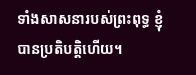ទាំងសាសនារបស់ព្រះពុទ្ធ ខ្ញុំបានប្រតិបត្តិហើយ។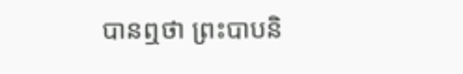បានឮថា ព្រះបាបនិ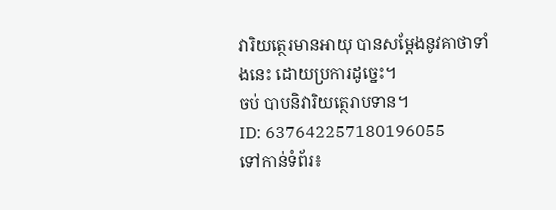វារិយត្ថេរមានអាយុ បានសម្ដែងនូវគាថាទាំងនេះ ដោយប្រការដូច្នេះ។
ចប់ បាបនិវារិយត្ថេរាបទាន។
ID: 637642257180196055
ទៅកាន់ទំព័រ៖